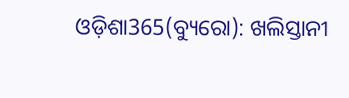ଓଡ଼ିଶା365(ବ୍ୟୁରୋ): ଖଲିସ୍ତାନୀ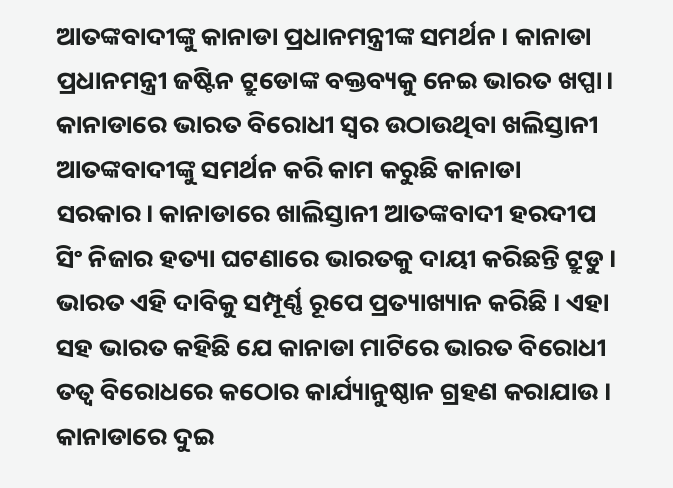ଆତଙ୍କବାଦୀଙ୍କୁ କାନାଡା ପ୍ରଧାନମନ୍ତ୍ରୀଙ୍କ ସମର୍ଥନ । କାନାଡା ପ୍ରଧାନମନ୍ତ୍ରୀ ଜଷ୍ଟିନ ଟ୍ରୁଡୋଙ୍କ ବକ୍ତବ୍ୟକୁ ନେଇ ଭାରତ ଖପ୍ପା। କାନାଡାରେ ଭାରତ ବିରୋଧୀ ସ୍ବର ଉଠାଉଥିବା ଖଲିସ୍ତାନୀ ଆତଙ୍କବାଦୀଙ୍କୁ ସମର୍ଥନ କରି କାମ କରୁଛି କାନାଡା ସରକାର। କାନାଡାରେ ଖାଲିସ୍ତାନୀ ଆତଙ୍କବାଦୀ ହରଦୀପ ସିଂ ନିଜାର ହତ୍ୟା ଘଟଣାରେ ଭାରତକୁ ଦାୟୀ କରିଛନ୍ତି ଟ୍ରୁଡୁ । ଭାରତ ଏହି ଦାବିକୁ ସମ୍ପୂର୍ଣ୍ଣ ରୂପେ ପ୍ରତ୍ୟାଖ୍ୟାନ କରିଛି । ଏହା ସହ ଭାରତ କହିଛି ଯେ କାନାଡା ମାଟିରେ ଭାରତ ବିରୋଧୀ ତତ୍ବ ବିରୋଧରେ କଠୋର କାର୍ଯ୍ୟାନୁଷ୍ଠାନ ଗ୍ରହଣ କରାଯାଉ ।
କାନାଡାରେ ଦୁଇ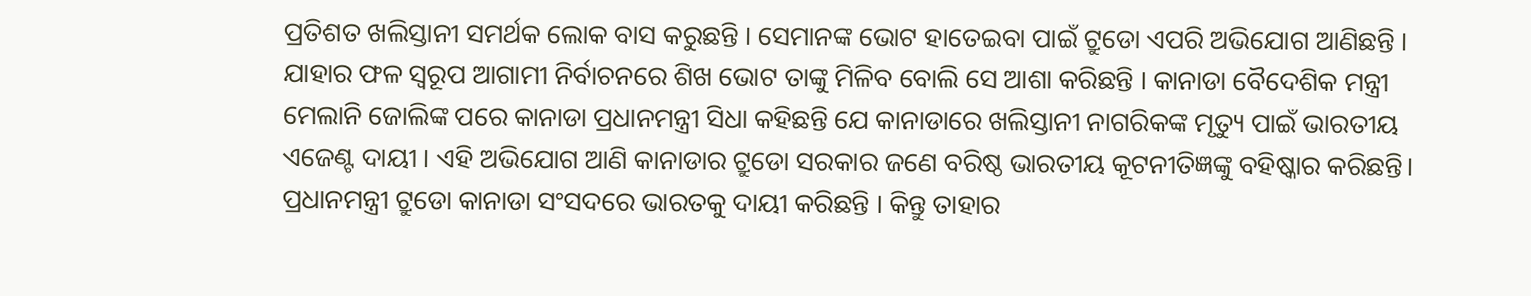ପ୍ରତିଶତ ଖଲିସ୍ତାନୀ ସମର୍ଥକ ଲୋକ ବାସ କରୁଛନ୍ତି । ସେମାନଙ୍କ ଭୋଟ ହାତେଇବା ପାଇଁ ଟ୍ରୁଡୋ ଏପରି ଅଭିଯୋଗ ଆଣିଛନ୍ତି । ଯାହାର ଫଳ ସ୍ବରୂପ ଆଗାମୀ ନିର୍ବାଚନରେ ଶିଖ ଭୋଟ ତାଙ୍କୁ ମିଳିବ ବୋଲି ସେ ଆଶା କରିଛନ୍ତି । କାନାଡା ବୈଦେଶିକ ମନ୍ତ୍ରୀ ମେଲାନି ଜୋଲିଙ୍କ ପରେ କାନାଡା ପ୍ରଧାନମନ୍ତ୍ରୀ ସିଧା କହିଛନ୍ତି ଯେ କାନାଡାରେ ଖଲିସ୍ତାନୀ ନାଗରିକଙ୍କ ମୃତ୍ୟୁ ପାଇଁ ଭାରତୀୟ ଏଜେଣ୍ଟ ଦାୟୀ । ଏହି ଅଭିଯୋଗ ଆଣି କାନାଡାର ଟ୍ରୁଡୋ ସରକାର ଜଣେ ବରିଷ୍ଠ ଭାରତୀୟ କୂଟନୀତିଜ୍ଞଙ୍କୁ ବହିଷ୍କାର କରିଛନ୍ତି। ପ୍ରଧାନମନ୍ତ୍ରୀ ଟ୍ରୁଡୋ କାନାଡା ସଂସଦରେ ଭାରତକୁ ଦାୟୀ କରିଛନ୍ତି । କିନ୍ତୁ ତାହାର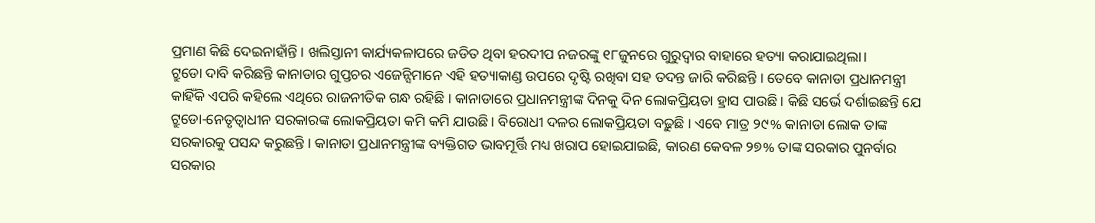ପ୍ରମାଣ କିଛି ଦେଇନାହାଁନ୍ତି । ଖଲିସ୍ତାନୀ କାର୍ଯ୍ୟକଳାପରେ ଜଡିତ ଥିବା ହରଦୀପ ନଜରଙ୍କୁ ୧୮ଜୁନରେ ଗୁରୁଦ୍ୱାର ବାହାରେ ହତ୍ୟା କରାଯାଇଥିଲା।
ଟ୍ରୁଡୋ ଦାବି କରିଛନ୍ତି କାନାଡାର ଗୁପ୍ତଚର ଏଜେନ୍ସିମାନେ ଏହି ହତ୍ୟାକାଣ୍ଡ ଉପରେ ଦୃଷ୍ଟି ରଖିବା ସହ ତଦନ୍ତ ଜାରି କରିଛନ୍ତି । ତେବେ କାନାଡା ପ୍ରଧାନମନ୍ତ୍ରୀ କାହିଁକି ଏପରି କହିଲେ ଏଥିରେ ରାଜନୀତିକ ଗନ୍ଧ ରହିଛି । କାନାଡାରେ ପ୍ରଧାନମନ୍ତ୍ରୀଙ୍କ ଦିନକୁ ଦିନ ଲୋକପ୍ରିୟତା ହ୍ରାସ ପାଉଛି । କିଛି ସର୍ଭେ ଦର୍ଶାଇଛନ୍ତି ଯେ ଟ୍ରୁଡୋ-ନେତୃତ୍ୱାଧୀନ ସରକାରଙ୍କ ଲୋକପ୍ରିୟତା କମି କମି ଯାଉଛି । ବିରୋଧୀ ଦଳର ଲୋକପ୍ରିୟତା ବଢ଼ୁଛି । ଏବେ ମାତ୍ର ୨୯% କାନାଡା ଲୋକ ତାଙ୍କ ସରକାରକୁ ପସନ୍ଦ କରୁଛନ୍ତି । କାନାଡା ପ୍ରଧାନମନ୍ତ୍ରୀଙ୍କ ବ୍ୟକ୍ତିଗତ ଭାବମୂର୍ତ୍ତି ମଧ୍ୟ ଖରାପ ହୋଇଯାଇଛି, କାରଣ କେବଳ ୨୭% ତାଙ୍କ ସରକାର ପୁନର୍ବାର ସରକାର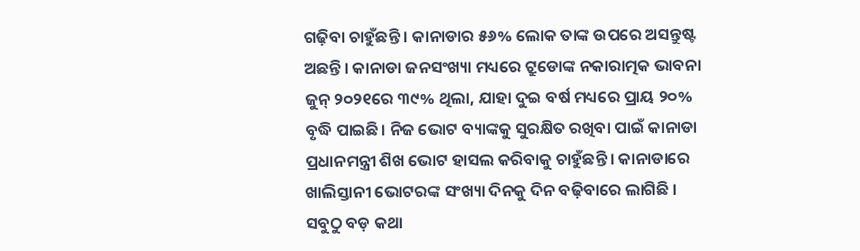ଗଢ଼ିବା ଚାହୁଁଛନ୍ତି । କାନାଡାର ୫୬% ଲୋକ ତାଙ୍କ ଉପରେ ଅସନ୍ତୁଷ୍ଟ ଅଛନ୍ତି । କାନାଡା ଜନସଂଖ୍ୟା ମଧ୍ୟରେ ଟ୍ରୁଡୋଙ୍କ ନକାରାତ୍ମକ ଭାବନା ଜୁନ୍ ୨୦୨୧ରେ ୩୯% ଥିଲା, ଯାହା ଦୁଇ ବର୍ଷ ମଧ୍ୟରେ ପ୍ରାୟ ୨୦% ବୃଦ୍ଧି ପାଇଛି। ନିଜ ଭୋଟ ବ୍ୟାଙ୍କକୁ ସୁରକ୍ଷିତ ରଖିବା ପାଇଁ କାନାଡା ପ୍ରଧାନମନ୍ତ୍ରୀ ଶିଖ ଭୋଟ ହାସଲ କରିବାକୁ ଚାହୁଁଛନ୍ତି । କାନାଡାରେ ଖାଲିସ୍ତାନୀ ଭୋଟରଙ୍କ ସଂଖ୍ୟା ଦିନକୁ ଦିନ ବଢ଼ିବାରେ ଲାଗିଛି ।
ସବୁଠୁ ବଡ଼ କଥା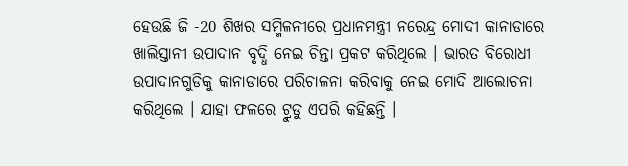ହେଉଛି ଜି -20 ଶିଖର ସମ୍ମିଳନୀରେ ପ୍ରଧାନମନ୍ତ୍ରୀ ନରେନ୍ଦ୍ର ମୋଦୀ କାନାଡାରେ ଖାଲିସ୍ତାନୀ ଉପାଦାନ ବୃଦ୍ଧି ନେଇ ଚିନ୍ତା ପ୍ରକଟ କରିଥିଲେ । ଭାରତ ବିରୋଧୀ ଉପାଦାନଗୁଡିକୁ କାନାଡାରେ ପରିଚାଳନା କରିବାକୁ ନେଇ ମୋଦି ଆଲୋଚନା କରିଥିଲେ । ଯାହା ଫଳରେ ଟ୍ରୁଡୁ ଏପରି କହିଛନ୍ତି ।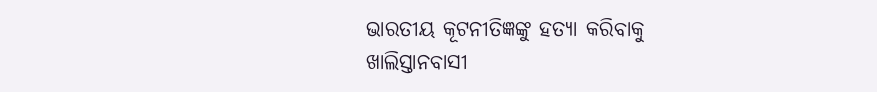ଭାରତୀୟ କୂଟନୀତିଜ୍ଞଙ୍କୁ ହତ୍ୟା କରିବାକୁ ଖାଲିସ୍ତାନବାସୀ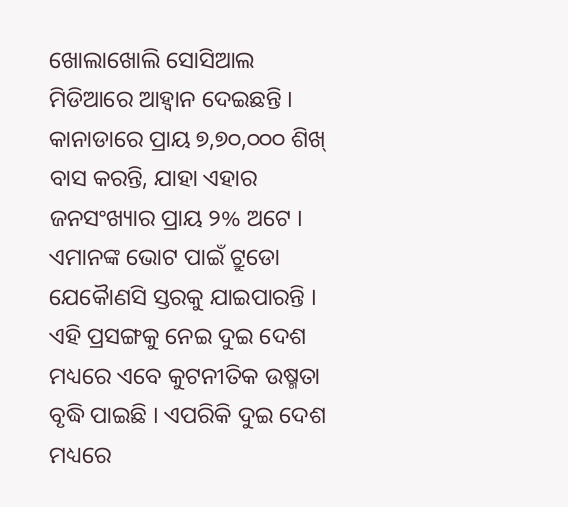ଖୋଲାଖୋଲି ସୋସିଆଲ ମିଡିଆରେ ଆହ୍ବାନ ଦେଇଛନ୍ତି । କାନାଡାରେ ପ୍ରାୟ ୭,୭୦,୦୦୦ ଶିଖ୍ ବାସ କରନ୍ତି, ଯାହା ଏହାର ଜନସଂଖ୍ୟାର ପ୍ରାୟ ୨% ଅଟେ । ଏମାନଙ୍କ ଭୋଟ ପାଇଁ ଟ୍ରୁଡୋ ଯେକୈାଣସି ସ୍ତରକୁ ଯାଇପାରନ୍ତି । ଏହି ପ୍ରସଙ୍ଗକୁ ନେଇ ଦୁଇ ଦେଶ ମଧ୍ୟରେ ଏବେ କୁଟନୀତିକ ଉଷ୍ମତା ବୃଦ୍ଧି ପାଇଛି । ଏପରିକି ଦୁଇ ଦେଶ ମଧ୍ୟରେ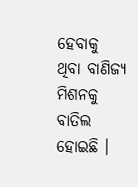ହେବାକୁ ଥିବା ବାଣିଜ୍ୟ ମିଶନକୁ ବାତିଲ ହୋଇଛି ।